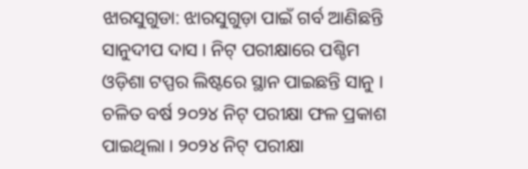ଝାରସୁଗୁଡା: ଝାରସୁଗୁଡ଼ା ପାଇଁ ଗର୍ବ ଆଣିଛନ୍ତି ସାନୁଦୀପ ଦାସ । ନିଟ୍ ପରୀକ୍ଷାରେ ପଶ୍ଚିମ ଓଡ଼ିଶା ଟପ୍ପର ଲିଷ୍ଟରେ ସ୍ଥାନ ପାଇଛନ୍ତି ସାନୁ । ଚଳିତ ବର୍ଷ ୨୦୨୪ ନିଟ୍ ପରୀକ୍ଷା ଫଳ ପ୍ରକାଶ ପାଇଥିଲା । ୨୦୨୪ ନିଟ୍ ପରୀକ୍ଷା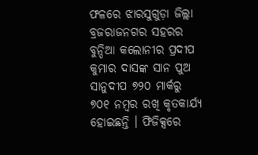ଫଳରେ ଝାରସୁଗୁଡ଼ା ଜିଲ୍ଲା ବ୍ରଜରାଜନଗର ସହରର ବୁନ୍ଦିଆ କଲୋନୀର ପ୍ରଦୀପ କୁମାର ଦାସଙ୍କ ସାନ ପୁଅ ସାନୁଦୀପ ୭୨୦ ମାର୍କରୁ ୭୦୧ ନମ୍ବର ରଖି କୃତକାର୍ଯ୍ୟ ହୋଇଛନ୍ତି । ଫିଜିକ୍ସରେ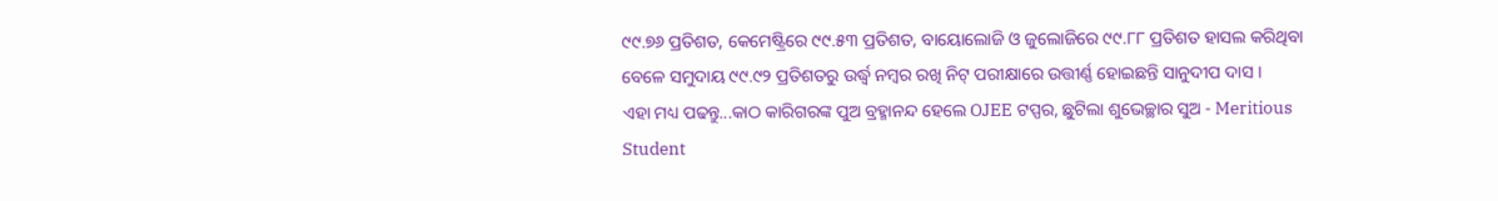୯୯.୭୬ ପ୍ରତିଶତ, କେମେଷ୍ଟ୍ରିରେ ୯୯.୫୩ ପ୍ରତିଶତ, ବାୟୋଲୋଜି ଓ ଜୁଲୋଜିରେ ୯୯.୮୮ ପ୍ରତିଶତ ହାସଲ କରିଥିବା ବେଳେ ସମୁଦାୟ ୯୯.୯୨ ପ୍ରତିଶତରୁ ଉର୍ଦ୍ଧ୍ବ ନମ୍ବର ରଖି ନିଟ୍ ପରୀକ୍ଷାରେ ଉତ୍ତୀର୍ଣ୍ଣ ହୋଇଛନ୍ତି ସାନୁଦୀପ ଦାସ ।
ଏହା ମଧ୍ୟ ପଢନ୍ତୁ...କାଠ କାରିଗରଙ୍କ ପୁଅ ବ୍ରହ୍ମାନନ୍ଦ ହେଲେ OJEE ଟପ୍ପର, ଛୁଟିଲା ଶୁଭେଚ୍ଛାର ସୁଅ - Meritious Student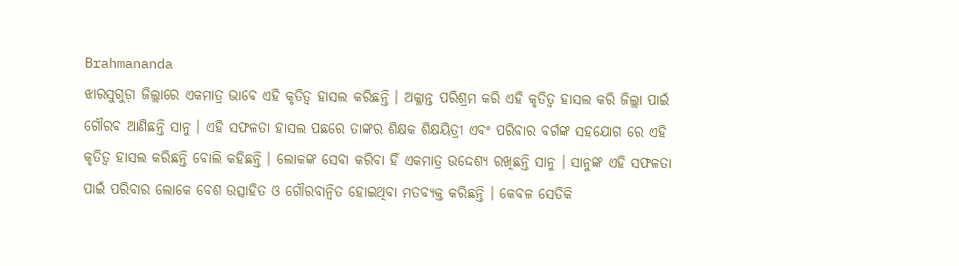Brahmananda
ଝାରସୁଗୁଡ଼ା ଜିଲ୍ଲାରେ ଏକମାତ୍ର ଭାବେ ଏହି କୃତିତ୍ବ ହାସଲ କରିଛନ୍ତି । ଅକ୍ଳାନ୍ତ ପରିଶ୍ରମ କରି ଏହି କୃତିତ୍ବ ହାସଲ କରି ଜିଲ୍ଲା ପାଇଁ ଗୌରବ ଆଣିଛନ୍ତି ସାନୁ । ଏହି ସଫଳତା ହାସଲ ପଛରେ ତାଙ୍କର ଶିକ୍ଷକ ଶିକ୍ଷୟିତ୍ରୀ ଏବଂ ପରିବାର ବର୍ଗଙ୍କ ସହଯୋଗ ରେ ଏହି କୃତିତ୍ବ ହାସଲ କରିଛନ୍ତି ବୋଲି କହିଛନ୍ତି । ଲୋକଙ୍କ ସେବା କରିବା ହିଁ ଏକମାତ୍ର ଉଦ୍ଦେଶ୍ୟ ରଖିଛନ୍ତି ସାନୁ । ସାନୁଙ୍କ ଏହି ସଫଳତା ପାଇଁ ପରିବାର ଲୋକେ ବେଶ ଉତ୍ସାହିତ ଓ ଗୌରବାନ୍ବିତ ହୋଇଥିବା ମତବ୍ୟକ୍ତ କରିଛନ୍ତି । କେବଳ ସେତିକି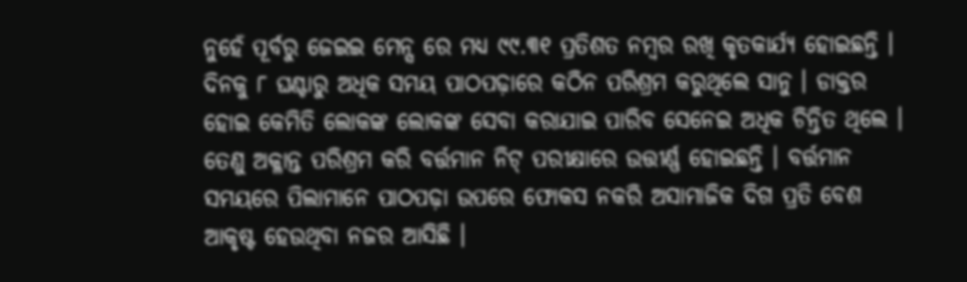ନୁହେଁ ପୂର୍ବରୁ ଜେଇଇ ମେନ୍ସ ରେ ମଧ୍ୟ ୯୯.୩୧ ପ୍ରତିଶତ ନମ୍ବର ରଖି କୃତକାର୍ଯ୍ୟ ହୋଇଛନ୍ତି ।
ଦିନକୁ ୮ ଘଣ୍ଟାରୁ ଅଧିକ ସମୟ ପାଠପଢ଼ାରେ କଠିନ ପରିଶ୍ରମ କରୁଥିଲେ ସାନୁ । ଡାକ୍ତର ହୋଇ କେମିତି ଲୋକଙ୍କ ଲୋକଙ୍କ ସେବା କରାଯାଇ ପାରିବ ସେନେଇ ଅଧିକ ଚିନ୍ତିତ ଥିଲେ । ତେଣୁ ଅକ୍ଳାନ୍ତ ପରିଶ୍ରମ କରି ବର୍ତ୍ତମାନ ନିଟ୍ ପରୀକ୍ଷାରେ ଉତ୍ତୀର୍ଣ୍ଣ ହୋଇଛନ୍ତି । ବର୍ତ୍ତମାନ ସମୟରେ ପିଲାମାନେ ପାଠପଢ଼ା ଉପରେ ଫୋକସ ନକରି ଅସାମାଜିକ ଦିଗ ପ୍ରତି ବେଶ ଆକୃଷ୍ଟ ହେଉଥିବା ନଜର ଆସିଛି ।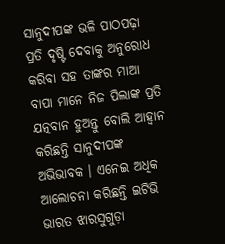ସାନୁଦୀପଙ୍କ ଭଳି ପାଠପଢ଼ା ପ୍ରତି ଦୃଷ୍ଟି ଦେବାକୁ ଅନୁରୋଧ କରିବା ସହ ତାଙ୍କର ମାଆ ବାପା ମାନେ ନିଜ ପିଲାଙ୍କ ପ୍ରତି ଯତ୍ନବାନ ହୁଅନ୍ତୁ ବୋଲି ଆହ୍ବାନ କରିଛନ୍ତି ସାନୁଦୀପଙ୍କ ଅଭିଭାବକ । ଏନେଇ ଅଧିକ ଆଲୋଚନା କରିଛନ୍ତି ଇଟିଭି ଭାରତ ଝାରସୁଗୁଡ଼ା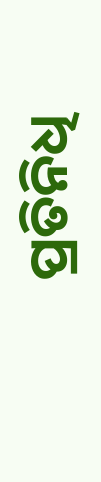ପ୍ରତିନିଧି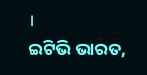।
ଇଟିଭି ଭାରତ,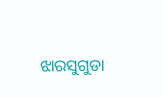ଝାରସୁଗୁଡା